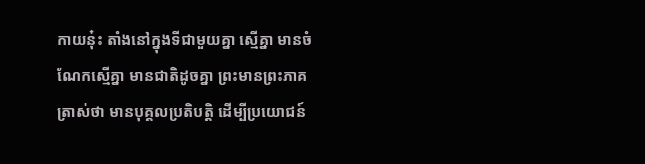កាយនុ៎ះ តាំងនៅក្នុងទីជាមួយគ្នា ស្មើគ្នា មានចំណែកស្មើគ្នា មានជាតិដូចគ្នា ព្រះមានព្រះភាគត្រាស់ថា មានបុគ្គលប្រតិបត្តិ ដើម្បីប្រយោជន៍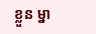ខ្លួន ម្នា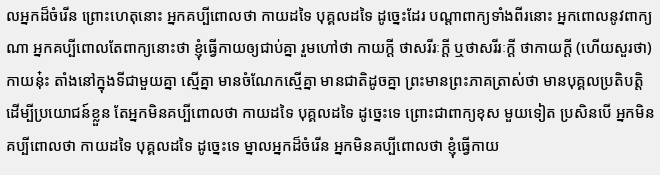លអ្នកដ៏ចំរើន ព្រោះហេតុនោះ អ្នកគប្បីពោលថា កាយដទៃ បុគ្គលដទៃ ដូច្នេះដែរ បណ្តាពាក្យទាំងពីរនោះ អ្នកពោលនូវពាក្យណា អ្នកគប្បីពោលតែពាក្យនោះថា ខ្ញុំធ្វើកាយឲ្យជាប់គ្នា រួមហៅថា កាយក្តី ថាសរីរៈក្តី ឬថាសរីរៈក្តី ថាកាយក្តី (ហើយសួរថា) កាយនុ៎ះ តាំងនៅក្នុងទីជាមួយគ្នា ស្មើគ្នា មានចំណែកស្មើគ្នា មានជាតិដូចគ្នា ព្រះមានព្រះភាគត្រាស់ថា មានបុគ្គលប្រតិបត្តិ ដើម្បីប្រយោជន៍ខ្លួន តែអ្នកមិនគប្បីពោលថា កាយដទៃ បុគ្គលដទៃ ដូច្នេះទេ ព្រោះជាពាក្យខុស មួយទៀត ប្រសិនបើ អ្នកមិនគប្បីពោលថា កាយដទៃ បុគ្គលដទៃ ដូច្នេះទេ ម្នាលអ្នកដ៏ចំរើន អ្នកមិនគប្បីពោលថា ខ្ញុំធ្វើកាយ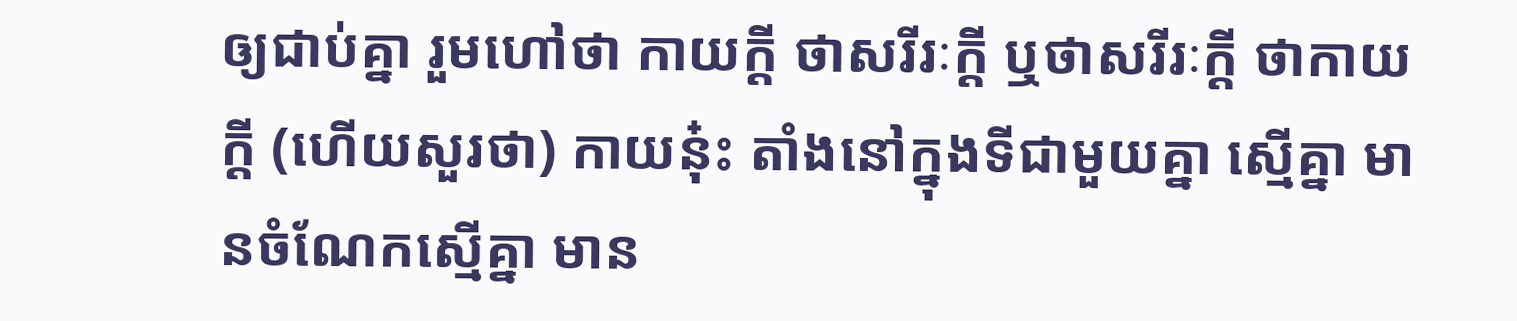ឲ្យជាប់គ្នា រួមហៅថា កាយក្តី ថាសរីរៈក្តី ឬថាសរីរៈក្តី ថាកាយក្តី (ហើយសួរថា) កាយនុ៎ះ តាំងនៅក្នុងទីជាមួយគ្នា ស្មើគ្នា មានចំណែកស្មើគ្នា មាន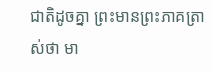ជាតិដូចគ្នា ព្រះមានព្រះភាគត្រាស់ថា មា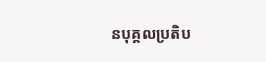នបុគ្គលប្រតិប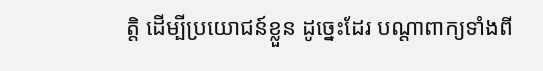ត្តិ ដើម្បីប្រយោជន៍ខ្លួន ដូច្នេះដែរ បណ្តាពាក្យទាំងពី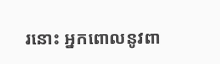រនោះ អ្នកពោលនូវពា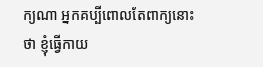ក្យណា អ្នកគប្បីពោលតែពាក្យនោះថា ខ្ញុំធ្វើកាយ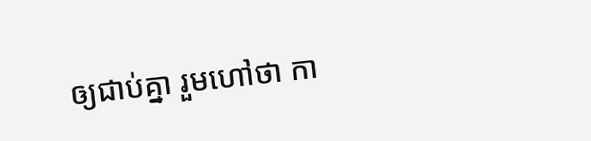ឲ្យជាប់គ្នា រួមហៅថា កា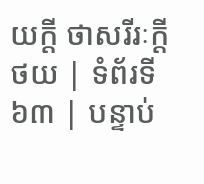យក្តី ថាសរីរៈក្តី
ថយ | ទំព័រទី ៦៣ | បន្ទាប់